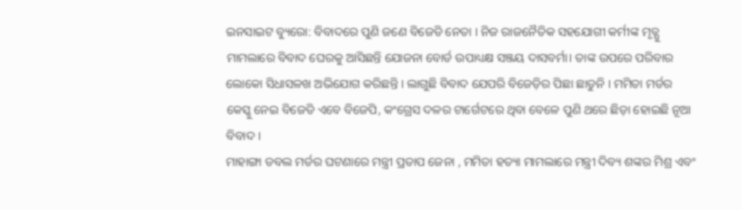ଇନସାଇଟ ବ୍ୟୁରୋ: ବିବାଦରେ ପୁଣି ଜଣେ ବିଜେଡି ନେତା । ନିଜ ରାଜନୈତିକ ସହଯୋଗୀ କର୍ମୀଙ୍କ ମୃତ୍ଯୁ ମାମଲାରେ ବିବାଦ ଘେରକୁ ଆସିଛନ୍ତି ଯୋଜନା ବୋର୍ଡ ଉପାଧ୍ୟକ୍ଷ ସଞ୍ଜୟ ଦାସବର୍ମା। ତାଙ୍କ ଉପରେ ପରିବାର ଲୋକୋ ସିଧାସଳଖ ଅଭିଯୋଗ କରିଛନ୍ତି । ଲାଗୁଛି ବିବାଦ ଯେପରି ବିଜେଡ଼ିର ପିଛା ଛାଡୁନି । ମମିତା ମର୍ଡର କେସ୍କୁ ନେଇ ବିଜେଡି ଏବେ ବିଜେପି, କଂଗ୍ରେସ ଦଳର ଟାର୍ଗେଟରେ ଥିବା ବେଳେ ପୁଣି ଥରେ ଛିଡ଼ା ହୋଇଛି ନୂଆ ବିବାଦ ।
ମାହାଙ୍ଗା ଡବଲ ମର୍ଡର ଘଟଣାରେ ମନ୍ତ୍ରୀ ପ୍ରତାପ ଜେନା , ମମିତା ହତ୍ୟା ମାମଲାରେ ମନ୍ତ୍ରୀ ଦିବ୍ୟ ଶଙ୍କର ମିଶ୍ର ଏବଂ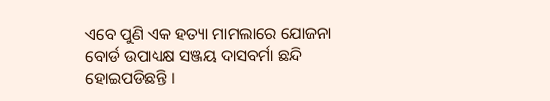ଏବେ ପୁଣି ଏକ ହତ୍ୟା ମାମଲାରେ ଯୋଜନା ବୋର୍ଡ ଉପାଧ୍ୟକ୍ଷ ସଞ୍ଜୟ ଦାସବର୍ମା ଛନ୍ଦି ହୋଇପଡିଛନ୍ତି ।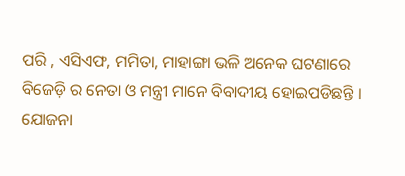ପରି , ଏସିଏଫ, ମମିତା, ମାହାଙ୍ଗା ଭଳି ଅନେକ ଘଟଣାରେ ବିଜେଡ଼ି ର ନେତା ଓ ମନ୍ତ୍ରୀ ମାନେ ବିବାଦୀୟ ହୋଇପଡିଛନ୍ତି ।
ଯୋଜନା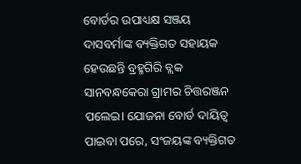ବୋର୍ଡର ଉପାଧ୍ୟକ୍ଷ ସଞ୍ଜୟ ଦାସବର୍ମାଙ୍କ ବ୍ୟକ୍ତିଗତ ସହାୟକ ହେଉଛନ୍ତି ବ୍ରହ୍ମଗିରି ବ୍ଲକ ସାନବନ୍ଧକେରା ଗ୍ରାମର ଚିତ୍ତରଞ୍ଜନ ପଲେଇ। ଯୋଜନା ବୋର୍ଡ ଦାୟିତ୍ୱ ପାଇବା ପରେ, ସଂଜୟଙ୍କ ବ୍ୟକ୍ତିଗତ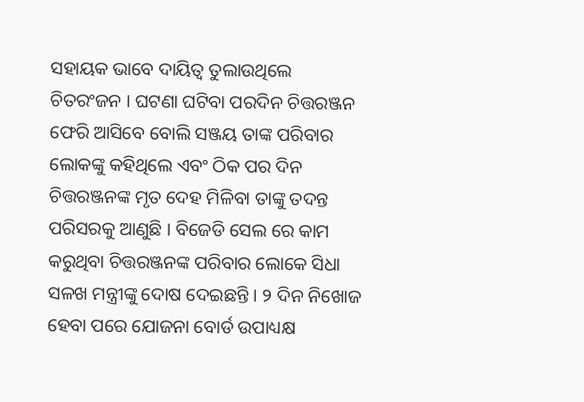ସହାୟକ ଭାବେ ଦାୟିତ୍ୱ ତୁଲାଉଥିଲେ ଚିତରଂଜନ । ଘଟଣା ଘଟିବା ପରଦିନ ଚିତ୍ତରଞ୍ଜନ ଫେରି ଆସିବେ ବୋଲି ସଞ୍ଜୟ ତାଙ୍କ ପରିବାର ଲୋକଙ୍କୁ କହିଥିଲେ ଏବଂ ଠିକ ପର ଦିନ ଚିତ୍ତରଞ୍ଜନଙ୍କ ମୃତ ଦେହ ମିଳିବା ତାଙ୍କୁ ତଦନ୍ତ ପରିସରକୁ ଆଣୁଛି । ବିଜେଡି ସେଲ ରେ କାମ କରୁଥିବା ଚିତ୍ତରଞ୍ଜନଙ୍କ ପରିବାର ଲୋକେ ସିଧା ସଳଖ ମନ୍ତ୍ରୀଙ୍କୁ ଦୋଷ ଦେଇଛନ୍ତି । ୨ ଦିନ ନିଖୋଜ ହେବା ପରେ ଯୋଜନା ବୋର୍ଡ ଉପାଧ୍ୟକ୍ଷ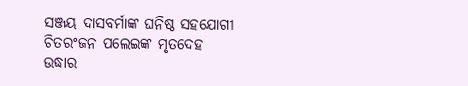ସଞ୍ଜୟ ଦାସବର୍ମାଙ୍କ ଘନିଷ୍ଠ ସହଯୋଗୀ ଚିତରଂଜନ ପଲେଇଙ୍କ ମୃତଦେହ ଉଦ୍ଧାର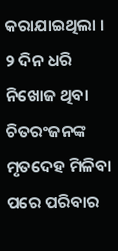କରାଯାଇଥିଲା । ୨ ଦିନ ଧରି ନିଖୋଜ ଥିବା ଚିତରଂଜନଙ୍କ ମୃତଦେହ ମିଳିବା ପରେ ପରିବାର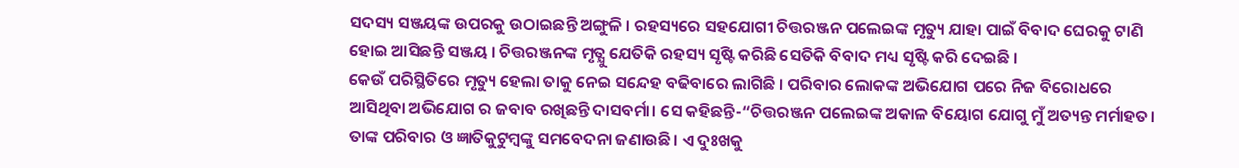ସଦସ୍ୟ ସଞ୍ଜୟଙ୍କ ଉପରକୁ ଉଠାଇଛନ୍ତି ଅଙ୍ଗୁଳି । ରହସ୍ୟରେ ସହଯୋଗୀ ଚିତ୍ତରଞ୍ଜନ ପଲେଇଙ୍କ ମୃତ୍ୟୁ ଯାହା ପାଇଁ ବିବାଦ ଘେରକୁ ଟାଣି ହୋଇ ଆସିଛନ୍ତି ସଞ୍ଜୟ । ଚିତ୍ତରଞ୍ଜନଙ୍କ ମୃତ୍ଯୁ ଯେତିକି ରହସ୍ୟ ସୃଷ୍ଟି କରିଛି ସେତିକି ବିବାଦ ମଧ୍ୟ ସୃଷ୍ଟି କରି ଦେଇଛି ।
କେଉଁ ପରିସ୍ଥିତିରେ ମୃତ୍ୟୁ ହେଲା ତାକୁ ନେଇ ସନ୍ଦେହ ବଢିବାରେ ଲାଗିଛି । ପରିବାର ଲୋକଙ୍କ ଅଭିଯୋଗ ପରେ ନିଜ ବିରୋଧରେ ଆସିଥିବା ଅଭିଯୋଗ ର ଜବାବ ରଖିଛନ୍ତି ଦାସବର୍ମା। ସେ କହିଛନ୍ତି-“ଚିତ୍ତରଞ୍ଜନ ପଲେଇଙ୍କ ଅକାଳ ବିୟୋଗ ଯୋଗୁ ମୁଁ ଅତ୍ୟନ୍ତ ମର୍ମାହତ। ତାଙ୍କ ପରିବାର ଓ ଜ୍ଞାତିକୁଟୁମ୍ୱଙ୍କୁ ସମବେଦନା ଜଣାଉଛି। ଏ ଦୁଃଖକୁ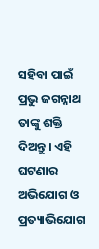ସହିବା ପାଇଁ ପ୍ରଭୁ ଜଗନ୍ନାଥ ତାଙ୍କୁ ଶକ୍ତି ଦିଅନ୍ତୁ। ଏହି ଘଟଣାର ଅଭିଯୋଗ ଓ ପ୍ରତ୍ୟାଭିଯୋଗ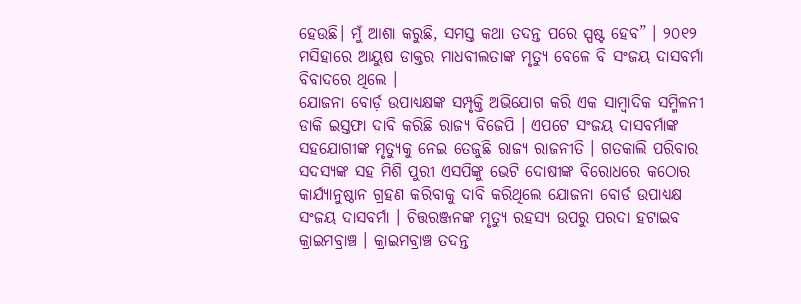ହେଉଛି। ମୁଁ ଆଶା କରୁଛି, ସମସ୍ତ କଥା ତଦନ୍ତ ପରେ ସ୍ପଷ୍ଟ ହେବ” । ୨୦୧୨ ମସିହାରେ ଆୟୁଷ ଡାକ୍ତର ମାଧବୀଲତାଙ୍କ ମୃତ୍ୟୁ ବେଳେ ବି ସଂଜୟ ଦାସବର୍ମା ବିବାଦରେ ଥିଲେ ।
ଯୋଜନା ବୋର୍ଡ଼ ଉପାଧ୍ୟକ୍ଷଙ୍କ ସମ୍ପୃକ୍ତି ଅଭିଯୋଗ କରି ଏକ ସାମ୍ବାଦିକ ସମ୍ମିଳନୀ ଡାକି ଇସ୍ତଫା ଦାବି କରିଛି ରାଜ୍ୟ ବିଜେପି । ଏପଟେ ସଂଜୟ ଦାସବର୍ମାଙ୍କ ସହଯୋଗୀଙ୍କ ମୃତ୍ୟୁକୁ ନେଇ ତେଜୁଛି ରାଜ୍ୟ ରାଜନୀତି । ଗତକାଲି ପରିବାର ସଦସ୍ୟଙ୍କ ସହ ମିଶି ପୁରୀ ଏସପିଙ୍କୁ ଭେଟି ଦୋଷୀଙ୍କ ବିରୋଧରେ କଠୋର କାର୍ଯ୍ୟାନୁଷ୍ଠାନ ଗ୍ରହଣ କରିବାକୁ ଦାବି କରିଥିଲେ ଯୋଜନା ବୋର୍ଡ ଉପାଧ୍ୟକ୍ଷ ସଂଜୟ ଦାସବର୍ମା । ଚିତ୍ତରଞ୍ଜନଙ୍କ ମୃତ୍ୟୁ ରହସ୍ୟ ଉପରୁ ପରଦା ହଟାଇବ କ୍ରାଇମବ୍ରାଞ୍ଚ । କ୍ରାଇମବ୍ରାଞ୍ଚ ତଦନ୍ତ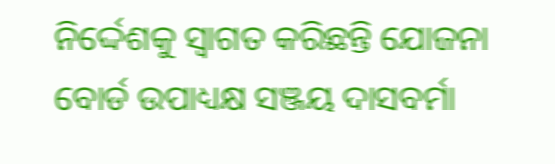ନିର୍ଦ୍ଦେଶକୁ ସ୍ବାଗତ କରିଛନ୍ତି ଯୋଜନା ବୋର୍ଡ ଉପାଧ୍ୟକ୍ଷ ସଞ୍ଜୟ ଦାସବର୍ମା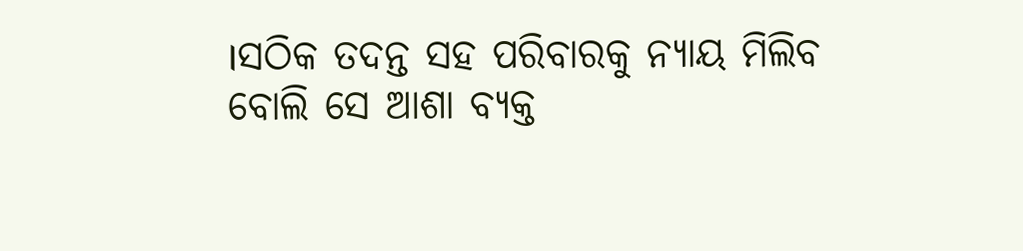।ସଠିକ ତଦନ୍ତ ସହ ପରିବାରକୁ ନ୍ୟାୟ ମିଲିବ ବୋଲି ସେ ଆଶା ବ୍ୟକ୍ତ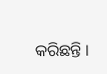କରିଛନ୍ତି ।